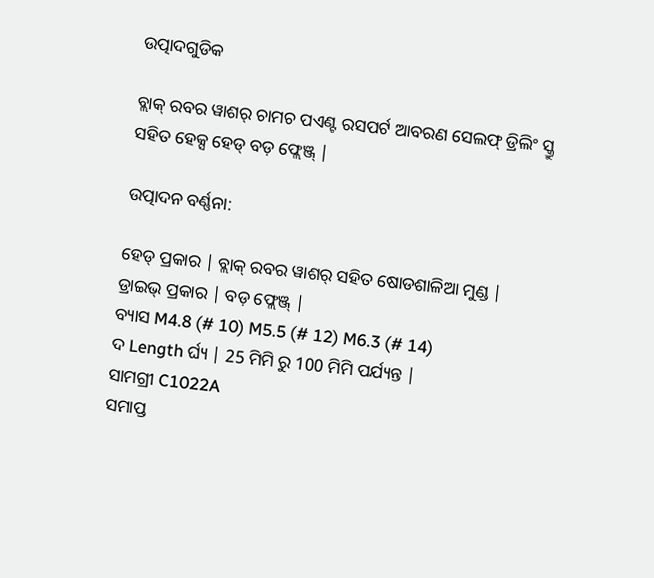ଉତ୍ପାଦଗୁଡିକ

ବ୍ଲାକ୍ ରବର ୱାଶର୍ ଚାମଚ ପଏଣ୍ଟ ରସପର୍ଟ ଆବରଣ ସେଲଫ୍ ଡ୍ରିଲିଂ ସ୍କ୍ରୁ ସହିତ ହେକ୍ସ ହେଡ୍ ବଡ଼ ଫ୍ଲେଞ୍ଜ୍ |

ଉତ୍ପାଦନ ବର୍ଣ୍ଣନା:

ହେଡ୍ ପ୍ରକାର | ବ୍ଲାକ୍ ରବର ୱାଶର୍ ସହିତ ଷୋଡଶାଳିଆ ମୁଣ୍ଡ |
ଡ୍ରାଇଭ୍ ପ୍ରକାର | ବଡ଼ ଫ୍ଲେଞ୍ଜ୍ |
ବ୍ୟାସ M4.8 (# 10) M5.5 (# 12) M6.3 (# 14)
ଦ Length ର୍ଘ୍ୟ | 25 ମିମି ରୁ 100 ମିମି ପର୍ଯ୍ୟନ୍ତ |
ସାମଗ୍ରୀ C1022A
ସମାପ୍ତ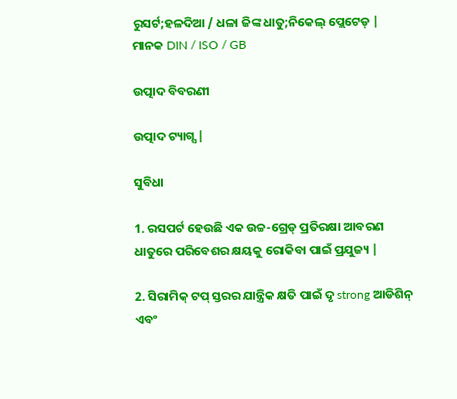ରୁସର୍ଟ;ହଳଦିଆ / ଧଳା ଜିଙ୍କ ଧାତୁ;ନିକେଲ୍ ପ୍ଲେଟେଡ୍ |
ମାନକ DIN / ISO / GB

ଉତ୍ପାଦ ବିବରଣୀ

ଉତ୍ପାଦ ଟ୍ୟାଗ୍ସ |

ସୁବିଧା

1. ରସପର୍ଟ ହେଉଛି ଏକ ଉଚ୍ଚ-ଗ୍ରେଡ୍ ପ୍ରତିରକ୍ଷା ଆବରଣ ଧାତୁରେ ପରିବେଶର କ୍ଷୟକୁ ରୋକିବା ପାଇଁ ପ୍ରଯୁଜ୍ୟ |

2. ସିରାମିକ୍ ଟପ୍ ସ୍ତରର ଯାନ୍ତ୍ରିକ କ୍ଷତି ପାଇଁ ଦୃ strong ଆଡିଶିନ୍ ଏବଂ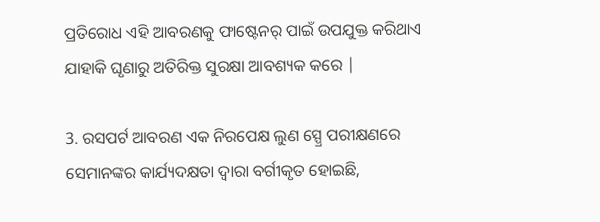ପ୍ରତିରୋଧ ଏହି ଆବରଣକୁ ଫାଷ୍ଟେନର୍ ପାଇଁ ଉପଯୁକ୍ତ କରିଥାଏ ଯାହାକି ଘୃଣାରୁ ଅତିରିକ୍ତ ସୁରକ୍ଷା ଆବଶ୍ୟକ କରେ |

3. ରସପର୍ଟ ଆବରଣ ଏକ ନିରପେକ୍ଷ ଲୁଣ ସ୍ପ୍ରେ ପରୀକ୍ଷଣରେ ସେମାନଙ୍କର କାର୍ଯ୍ୟଦକ୍ଷତା ଦ୍ୱାରା ବର୍ଗୀକୃତ ହୋଇଛି,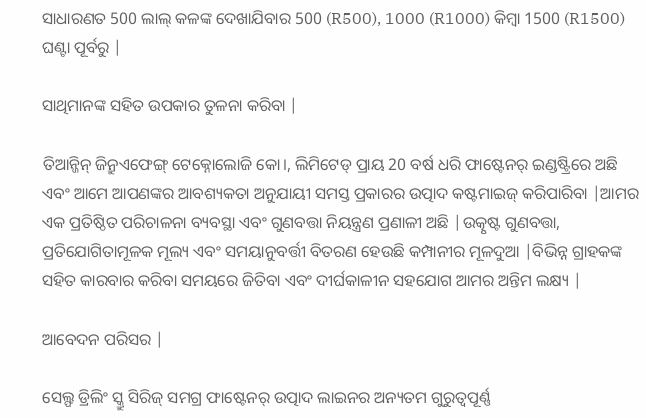ସାଧାରଣତ 500 ଲାଲ୍ କଳଙ୍କ ଦେଖାଯିବାର 500 (R500), 1000 (R1000) କିମ୍ବା 1500 (R1500) ଘଣ୍ଟା ପୂର୍ବରୁ |

ସାଥିମାନଙ୍କ ସହିତ ଉପକାର ତୁଳନା କରିବା |

ତିଆନ୍ଜିନ୍ ଜିନ୍ରୁଏଫେଙ୍ଗ୍ ଟେକ୍ନୋଲୋଜି କୋ।, ଲିମିଟେଡ୍ ପ୍ରାୟ 20 ବର୍ଷ ଧରି ଫାଷ୍ଟେନର୍ ଇଣ୍ଡଷ୍ଟ୍ରିରେ ଅଛି ଏବଂ ଆମେ ଆପଣଙ୍କର ଆବଶ୍ୟକତା ଅନୁଯାୟୀ ସମସ୍ତ ପ୍ରକାରର ଉତ୍ପାଦ କଷ୍ଟମାଇଜ୍ କରିପାରିବା |ଆମର ଏକ ପ୍ରତିଷ୍ଠିତ ପରିଚାଳନା ବ୍ୟବସ୍ଥା ଏବଂ ଗୁଣବତ୍ତା ନିୟନ୍ତ୍ରଣ ପ୍ରଣାଳୀ ଅଛି |ଉତ୍କୃଷ୍ଟ ଗୁଣବତ୍ତା, ପ୍ରତିଯୋଗିତାମୂଳକ ମୂଲ୍ୟ ଏବଂ ସମୟାନୁବର୍ତ୍ତୀ ବିତରଣ ହେଉଛି କମ୍ପାନୀର ମୂଳଦୁଆ |ବିଭିନ୍ନ ଗ୍ରାହକଙ୍କ ସହିତ କାରବାର କରିବା ସମୟରେ ଜିତିବା ଏବଂ ଦୀର୍ଘକାଳୀନ ସହଯୋଗ ଆମର ଅନ୍ତିମ ଲକ୍ଷ୍ୟ |

ଆବେଦନ ପରିସର |

ସେଲ୍ଫ ଡ୍ରିଲିଂ ସ୍କ୍ରୁ ସିରିଜ୍ ସମଗ୍ର ଫାଷ୍ଟେନର୍ ଉତ୍ପାଦ ଲାଇନର ଅନ୍ୟତମ ଗୁରୁତ୍ୱପୂର୍ଣ୍ଣ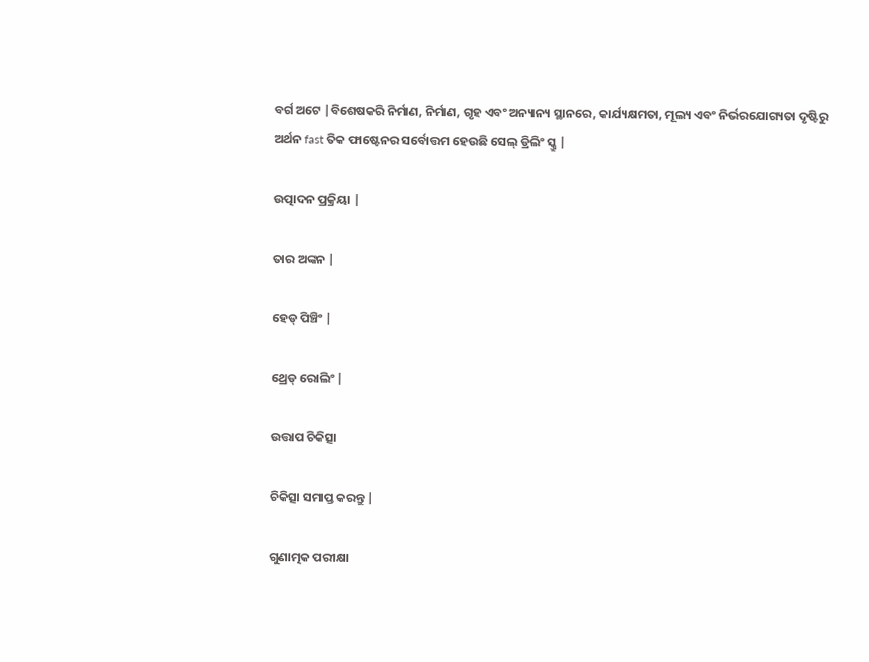ବର୍ଗ ଅଟେ |ବିଶେଷକରି ନିର୍ମାଣ, ନିର୍ମାଣ, ଗୃହ ଏବଂ ଅନ୍ୟାନ୍ୟ ସ୍ଥାନରେ, କାର୍ଯ୍ୟକ୍ଷମତା, ମୂଲ୍ୟ ଏବଂ ନିର୍ଭରଯୋଗ୍ୟତା ଦୃଷ୍ଟିରୁ ଅର୍ଥନ fast ତିକ ଫାଷ୍ଟେନର ସର୍ବୋତ୍ତମ ହେଉଛି ସେଲ୍ ଡ୍ରିଲିଂ ସ୍କ୍ରୁ |

ଉତ୍ପାଦନ ପ୍ରକ୍ରିୟା |

ତାର ଅଙ୍କନ |

ହେଡ୍ ପିଞ୍ଚିଂ |

ଥ୍ରେଡ୍ ରୋଲିଂ |

ଉତ୍ତାପ ଚିକିତ୍ସା

ଚିକିତ୍ସା ସମାପ୍ତ କରନ୍ତୁ |

ଗୁଣାତ୍ମକ ପରୀକ୍ଷା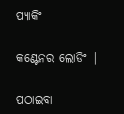ପ୍ୟାକିଂ

କଣ୍ଟେନର ଲୋଡିଂ |

ପଠାଇବା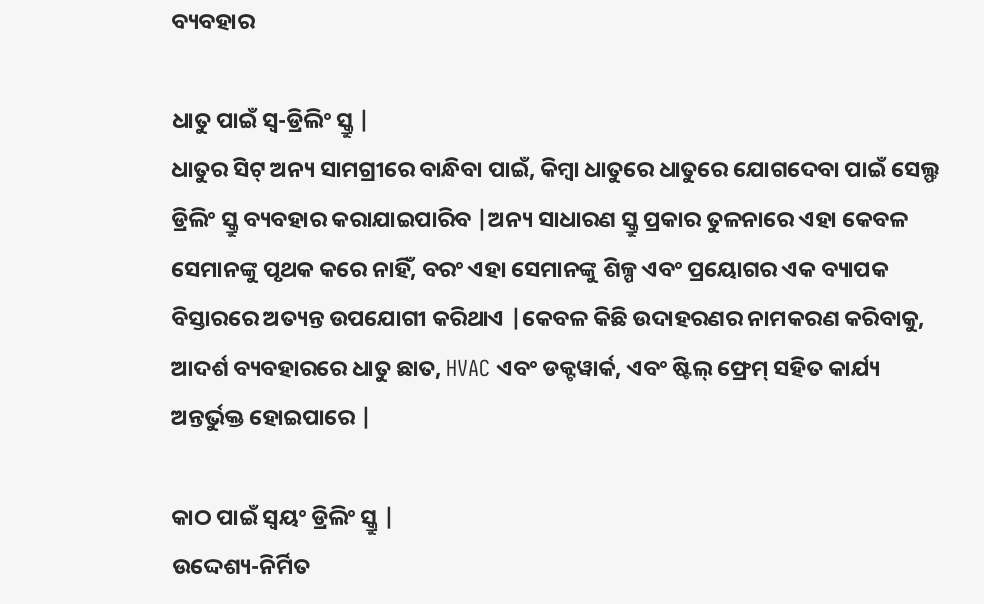ବ୍ୟବହାର

ଧାତୁ ପାଇଁ ସ୍ୱ-ଡ୍ରିଲିଂ ସ୍କ୍ରୁ |
ଧାତୁର ସିଟ୍ ଅନ୍ୟ ସାମଗ୍ରୀରେ ବାନ୍ଧିବା ପାଇଁ, କିମ୍ବା ଧାତୁରେ ଧାତୁରେ ଯୋଗଦେବା ପାଇଁ ସେଲ୍ଫ ଡ୍ରିଲିଂ ସ୍କ୍ରୁ ବ୍ୟବହାର କରାଯାଇପାରିବ |ଅନ୍ୟ ସାଧାରଣ ସ୍କ୍ରୁ ପ୍ରକାର ତୁଳନାରେ ଏହା କେବଳ ସେମାନଙ୍କୁ ପୃଥକ କରେ ନାହିଁ, ବରଂ ଏହା ସେମାନଙ୍କୁ ଶିଳ୍ପ ଏବଂ ପ୍ରୟୋଗର ଏକ ବ୍ୟାପକ ବିସ୍ତାରରେ ଅତ୍ୟନ୍ତ ଉପଯୋଗୀ କରିଥାଏ |କେବଳ କିଛି ଉଦାହରଣର ନାମକରଣ କରିବାକୁ, ଆଦର୍ଶ ବ୍ୟବହାରରେ ଧାତୁ ଛାତ, HVAC ଏବଂ ଡକ୍ଟୱାର୍କ, ଏବଂ ଷ୍ଟିଲ୍ ଫ୍ରେମ୍ ସହିତ କାର୍ଯ୍ୟ ଅନ୍ତର୍ଭୁକ୍ତ ହୋଇପାରେ |

କାଠ ପାଇଁ ସ୍ୱୟଂ ଡ୍ରିଲିଂ ସ୍କ୍ରୁ |
ଉଦ୍ଦେଶ୍ୟ-ନିର୍ମିତ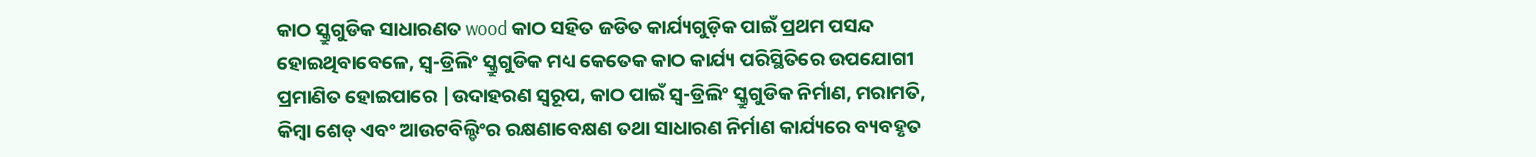କାଠ ସ୍କ୍ରୁଗୁଡିକ ସାଧାରଣତ wood କାଠ ସହିତ ଜଡିତ କାର୍ଯ୍ୟଗୁଡ଼ିକ ପାଇଁ ପ୍ରଥମ ପସନ୍ଦ ହୋଇଥିବାବେଳେ, ସ୍ୱ-ଡ୍ରିଲିଂ ସ୍କ୍ରୁଗୁଡିକ ମଧ୍ୟ କେତେକ କାଠ କାର୍ଯ୍ୟ ପରିସ୍ଥିତିରେ ଉପଯୋଗୀ ପ୍ରମାଣିତ ହୋଇପାରେ |ଉଦାହରଣ ସ୍ୱରୂପ, କାଠ ପାଇଁ ସ୍ୱ-ଡ୍ରିଲିଂ ସ୍କ୍ରୁଗୁଡିକ ନିର୍ମାଣ, ମରାମତି, କିମ୍ବା ଶେଡ୍ ଏବଂ ଆଉଟବିଲ୍ଡିଂର ରକ୍ଷଣାବେକ୍ଷଣ ତଥା ସାଧାରଣ ନିର୍ମାଣ କାର୍ଯ୍ୟରେ ବ୍ୟବହୃତ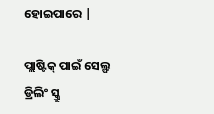ହୋଇପାରେ |

ପ୍ଲାଷ୍ଟିକ୍ ପାଇଁ ସେଲ୍ଫ ଡ୍ରିଲିଂ ସ୍କ୍ରୁ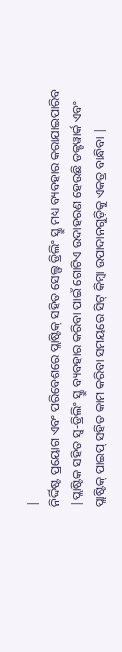|
ନିର୍ଦ୍ଦିଷ୍ଟ ପ୍ରୟୋଗ ଏବଂ ପରିବେଶରେ ପ୍ଲାଷ୍ଟିକ୍ ସହିତ ସେଲ୍ଫ ଡ୍ରିଲିଂ ସ୍କ୍ରୁ ମଧ୍ୟ ବ୍ୟବହାର କରାଯାଇପାରିବ |ପ୍ଲାଷ୍ଟିକ ସହିତ ସ୍ୱ-ଡ୍ରିଲିଂ ସ୍କ୍ରୁ ବ୍ୟବହାର କରିବା ପାଇଁ ଗୋଟିଏ ଉଦାହରଣ ହେଉଛି ଡକ୍ଟୱାର୍କ ଏବଂ ପ୍ଲାଷ୍ଟିକ୍ ପାଇପ୍ ସହିତ କାମ କରିବା ସମୟରେ ସିଟ୍ କିମ୍ବା ଉପାଦାନଗୁଡ଼ିକୁ ଏକତ୍ର ବାନ୍ଧିବା |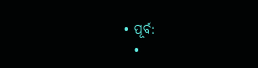• ପୂର୍ବ:
  •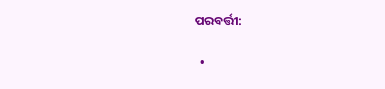ପରବର୍ତ୍ତୀ:

  •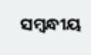ସମ୍ବନ୍ଧୀୟ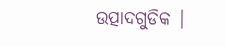ଉତ୍ପାଦଗୁଡିକ |